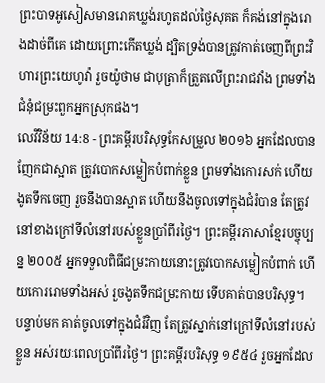ព្រះបាទអូសៀសមានរោគឃ្លង់រហូតដល់ថ្ងៃសុគត ក៏គង់នៅក្នុងរោងដាច់ពីគេ ដោយព្រោះកើតឃ្លង់ ដ្បិតទ្រង់បានត្រូវកាត់ចេញពីព្រះវិហារព្រះយេហូវ៉ា រួចយ៉ូថាម ជាបុត្រាក៏ត្រួតលើព្រះរាជវាំង ព្រមទាំងជំនុំជម្រះពួកអ្នកស្រុកផង។
លេវីវិន័យ 14:8 - ព្រះគម្ពីរបរិសុទ្ធកែសម្រួល ២០១៦ អ្នកដែលបានញែកជាស្អាត ត្រូវបោកសម្លៀកបំពាក់ខ្លួន ព្រមទាំងកោរសក់ ហើយងូតទឹកចេញ រួចនឹងបានស្អាត ហើយនឹងចូលទៅក្នុងជំរំបាន តែត្រូវនៅខាងក្រៅទីលំនៅរបស់ខ្លួនប្រាំពីរថ្ងៃ។ ព្រះគម្ពីរភាសាខ្មែរបច្ចុប្បន្ន ២០០៥ អ្នកទទួលពិធីជម្រះកាយនោះត្រូវបោកសម្លៀកបំពាក់ ហើយកោររោមទាំងអស់ រួចងូតទឹកជម្រះកាយ ទើបគាត់បានបរិសុទ្ធ។ បន្ទាប់មក គាត់ចូលទៅក្នុងជំរំវិញ តែត្រូវស្នាក់នៅក្រៅទីលំនៅរបស់ខ្លួន អស់រយៈពេលប្រាំពីរថ្ងៃ។ ព្រះគម្ពីរបរិសុទ្ធ ១៩៥៤ រួចអ្នកដែល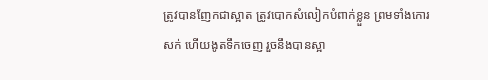ត្រូវបានញែកជាស្អាត ត្រូវបោកសំលៀកបំពាក់ខ្លួន ព្រមទាំងកោរសក់ ហើយងូតទឹកចេញ រួចនឹងបានស្អា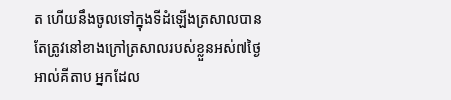ត ហើយនឹងចូលទៅក្នុងទីដំឡើងត្រសាលបាន តែត្រូវនៅខាងក្រៅត្រសាលរបស់ខ្លួនអស់៧ថ្ងៃ អាល់គីតាប អ្នកដែល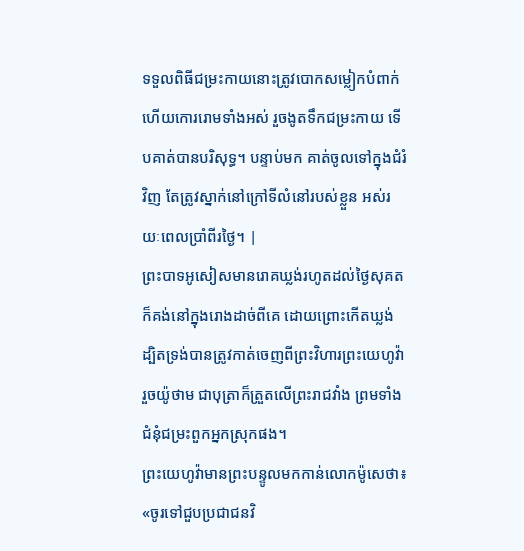ទទួលពិធីជម្រះកាយនោះត្រូវបោកសម្លៀកបំពាក់ ហើយកោររោមទាំងអស់ រួចងូតទឹកជម្រះកាយ ទើបគាត់បានបរិសុទ្ធ។ បន្ទាប់មក គាត់ចូលទៅក្នុងជំរំវិញ តែត្រូវស្នាក់នៅក្រៅទីលំនៅរបស់ខ្លួន អស់រយៈពេលប្រាំពីរថ្ងៃ។ |
ព្រះបាទអូសៀសមានរោគឃ្លង់រហូតដល់ថ្ងៃសុគត ក៏គង់នៅក្នុងរោងដាច់ពីគេ ដោយព្រោះកើតឃ្លង់ ដ្បិតទ្រង់បានត្រូវកាត់ចេញពីព្រះវិហារព្រះយេហូវ៉ា រួចយ៉ូថាម ជាបុត្រាក៏ត្រួតលើព្រះរាជវាំង ព្រមទាំងជំនុំជម្រះពួកអ្នកស្រុកផង។
ព្រះយេហូវ៉ាមានព្រះបន្ទូលមកកាន់លោកម៉ូសេថា៖ «ចូរទៅជួបប្រជាជនវិ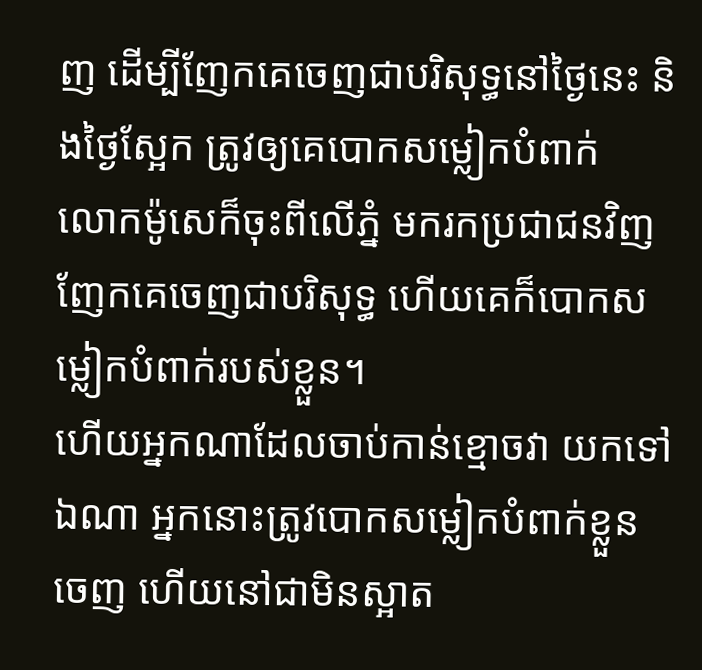ញ ដើម្បីញែកគេចេញជាបរិសុទ្ធនៅថ្ងៃនេះ និងថ្ងៃស្អែក ត្រូវឲ្យគេបោកសម្លៀកបំពាក់
លោកម៉ូសេក៏ចុះពីលើភ្នំ មករកប្រជាជនវិញ ញែកគេចេញជាបរិសុទ្ធ ហើយគេក៏បោកសម្លៀកបំពាក់របស់ខ្លួន។
ហើយអ្នកណាដែលចាប់កាន់ខ្មោចវា យកទៅឯណា អ្នកនោះត្រូវបោកសម្លៀកបំពាក់ខ្លួនចេញ ហើយនៅជាមិនស្អាត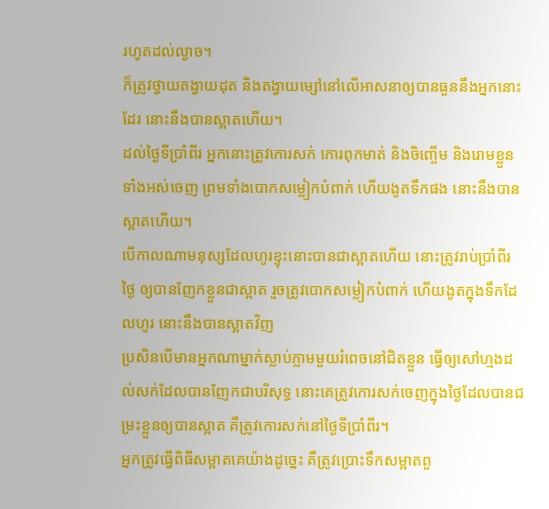រហូតដល់ល្ងាច។
ក៏ត្រូវថ្វាយតង្វាយដុត និងតង្វាយម្សៅនៅលើអាសនាឲ្យបានធួននឹងអ្នកនោះដែរ នោះនឹងបានស្អាតហើយ។
ដល់ថ្ងៃទីប្រាំពីរ អ្នកនោះត្រូវកោរសក់ កោរពុកមាត់ និងចិញ្ចើម និងរោមខ្លួនទាំងអស់ចេញ ព្រមទាំងបោកសម្លៀកបំពាក់ ហើយងូតទឹកផង នោះនឹងបានស្អាតហើយ។
បើកាលណាមនុស្សដែលហូរខ្ទុះនោះបានជាស្អាតហើយ នោះត្រូវរាប់ប្រាំពីរថ្ងៃ ឲ្យបានញែកខ្លួនជាស្អាត រួចត្រូវបោកសម្លៀកបំពាក់ ហើយងូតក្នុងទឹកដែលហូរ នោះនឹងបានស្អាតវិញ
ប្រសិនបើមានអ្នកណាម្នាក់ស្លាប់ភ្លាមមួយរំពេចនៅជិតខ្លួន ធ្វើឲ្យសៅហ្មងដល់សក់ដែលបានញែកជាបរិសុទ្ធ នោះគេត្រូវកោរសក់ចេញក្នុងថ្ងៃដែលបានជម្រះខ្លួនឲ្យបានស្អាត គឺត្រូវកោរសក់នៅថ្ងៃទីប្រាំពីរ។
អ្នកត្រូវធ្វើពិធីសម្អាតគេយ៉ាងដូច្នេះ គឺត្រូវប្រោះទឹកសម្អាតពួ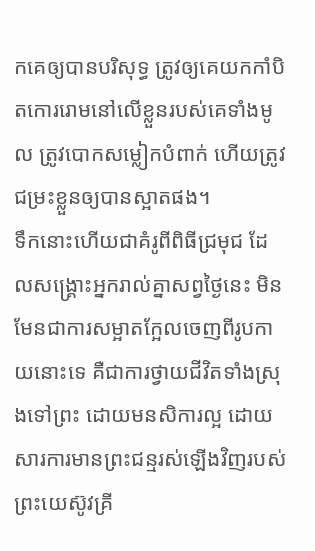កគេឲ្យបានបរិសុទ្ធ ត្រូវឲ្យគេយកកាំបិតកោររោមនៅលើខ្លួនរបស់គេទាំងមូល ត្រូវបោកសម្លៀកបំពាក់ ហើយត្រូវជម្រះខ្លួនឲ្យបានស្អាតផង។
ទឹកនោះហើយជាគំរូពីពិធីជ្រមុជ ដែលសង្គ្រោះអ្នករាល់គ្នាសព្វថ្ងៃនេះ មិនមែនជាការសម្អាតក្អែលចេញពីរូបកាយនោះទេ គឺជាការថ្វាយជីវិតទាំងស្រុងទៅព្រះ ដោយមនសិការល្អ ដោយសារការមានព្រះជន្មរស់ឡើងវិញរបស់ព្រះយេស៊ូវគ្រី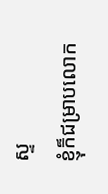ស្ទ
ខ្ញុំក៏ជម្រាបលោក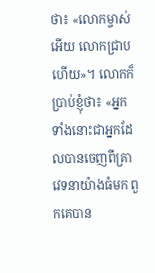ថា៖ «លោកម្ចាស់អើយ លោកជ្រាបហើយ»។ លោកក៏ប្រាប់ខ្ញុំថា៖ «អ្នកទាំងនោះជាអ្នកដែលបានចេញពីគ្រាវេទនាយ៉ាងធំមក ពួកគេបាន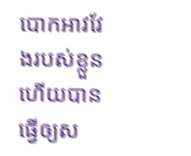បោកអាវវែងរបស់ខ្លួន ហើយបានធ្វើឲ្យស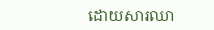ដោយសារឈា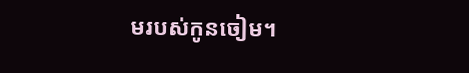មរបស់កូនចៀម។